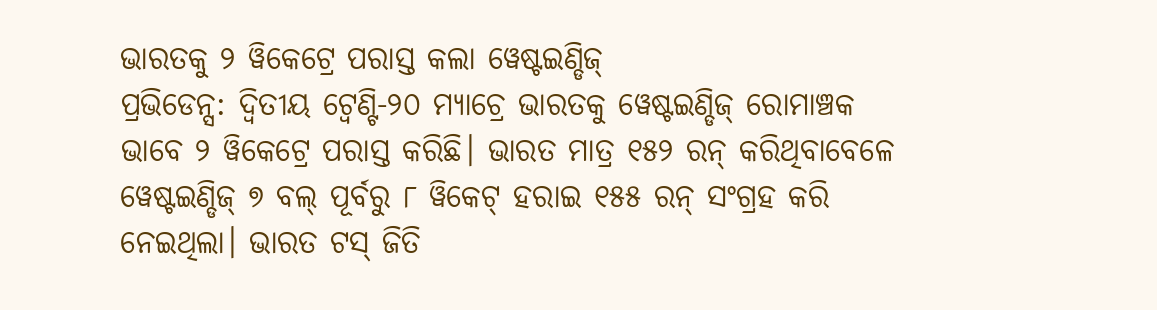ଭାରତକୁ ୨ ୱିକେଟ୍ରେ ପରାସ୍ତ କଲା ୱେଷ୍ଟଇଣ୍ଡିଜ୍
ପ୍ରଭିଡେନ୍ସ: ଦ୍ବିତୀୟ ଟ୍ବେଣ୍ଟି-୨୦ ମ୍ୟାଚ୍ରେ ଭାରତକୁ ୱେଷ୍ଟଇଣ୍ଡିଜ୍ ରୋମାଞ୍ଚକ ଭାବେ ୨ ୱିକେଟ୍ରେ ପରାସ୍ତ କରିଛି। ଭାରତ ମାତ୍ର ୧୫୨ ରନ୍ କରିଥିବାବେଳେ ୱେଷ୍ଟଇଣ୍ଡିଜ୍ ୭ ବଲ୍ ପୂର୍ବରୁ ୮ ୱିକେଟ୍ ହରାଇ ୧୫୫ ରନ୍ ସଂଗ୍ରହ କରି ନେଇଥିଲା। ଭାରତ ଟସ୍ ଜିତି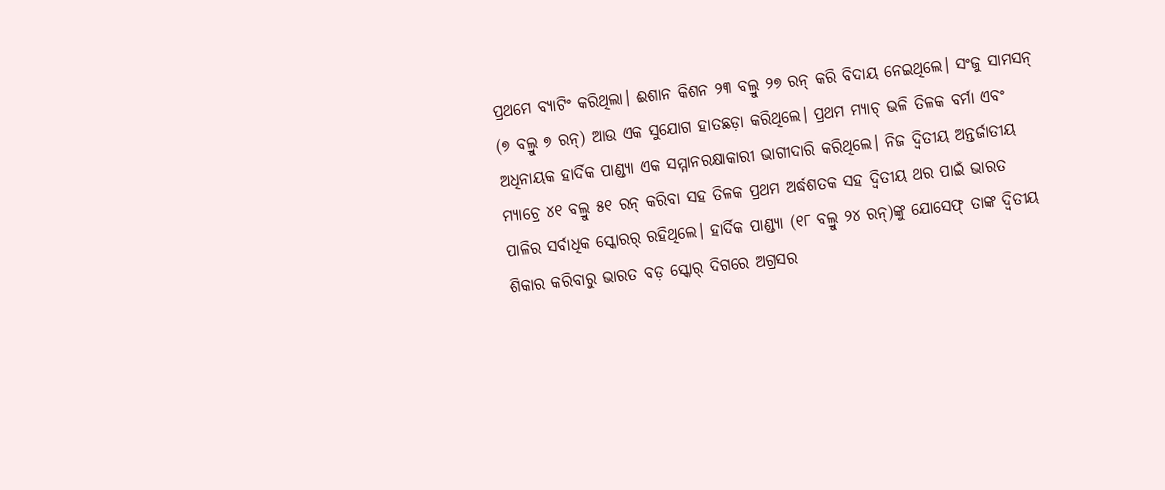ପ୍ରଥମେ ବ୍ୟାଟିଂ କରିଥିଲା। ଈଶାନ କିଶନ ୨୩ ବଲ୍ରୁ ୨୭ ରନ୍ କରି ବିଦାୟ ନେଇଥିଲେ। ସଂଜୁ ସାମସନ୍ (୭ ବଲ୍ରୁ ୭ ରନ୍) ଆଉ ଏକ ସୁଯୋଗ ହାତଛଡ଼ା କରିଥିଲେ। ପ୍ରଥମ ମ୍ୟାଚ୍ ଭଳି ତିଳକ ବର୍ମା ଏବଂ ଅଧିନାୟକ ହାର୍ଦିକ ପାଣ୍ଡ୍ୟା ଏକ ସମ୍ମାନରକ୍ଷାକାରୀ ଭାଗୀଦାରି କରିଥିଲେ। ନିଜ ଦ୍ବିତୀୟ ଅନ୍ତର୍ଜାତୀୟ ମ୍ୟାଚ୍ରେ ୪୧ ବଲ୍ରୁ ୫୧ ରନ୍ କରିବା ସହ ତିଳକ ପ୍ରଥମ ଅର୍ଦ୍ଧଶତକ ସହ ଦ୍ବିତୀୟ ଥର ପାଇଁ ଭାରତ ପାଳିର ସର୍ବାଧିକ ସ୍କୋରର୍ ରହିଥିଲେ। ହାର୍ଦିକ ପାଣ୍ଡ୍ୟା (୧୮ ବଲ୍ରୁ ୨୪ ରନ୍)ଙ୍କୁ ଯୋସେଫ୍ ତାଙ୍କ ଦ୍ବିତୀୟ ଶିକାର କରିବାରୁ ଭାରତ ବଡ଼ ସ୍କୋର୍ ଦିଗରେ ଅଗ୍ରସର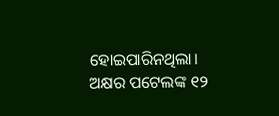ହୋଇପାରିନଥିଲା। ଅକ୍ଷର ପଟେଲଙ୍କ ୧୨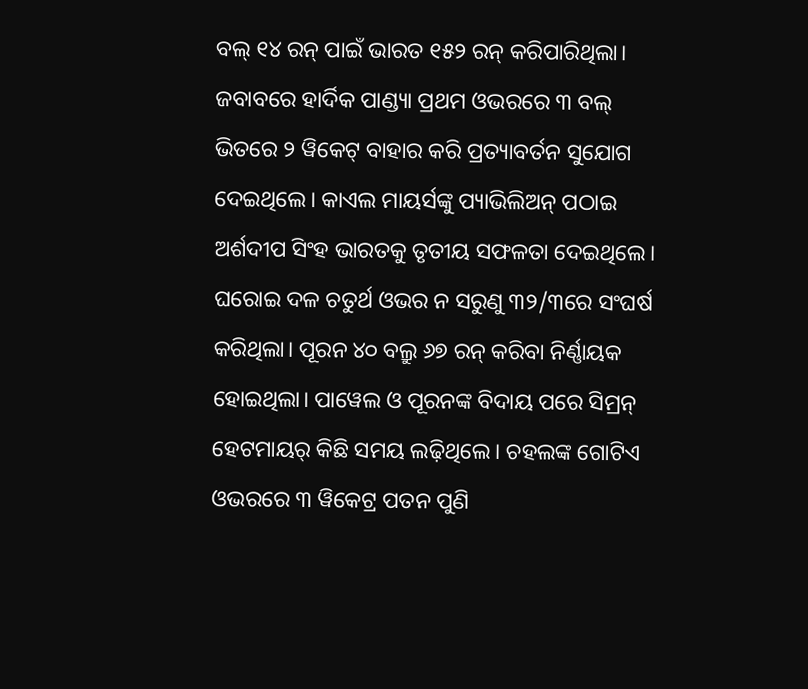ବଲ୍ ୧୪ ରନ୍ ପାଇଁ ଭାରତ ୧୫୨ ରନ୍ କରିପାରିଥିଲା।
ଜବାବରେ ହାର୍ଦିକ ପାଣ୍ଡ୍ୟା ପ୍ରଥମ ଓଭରରେ ୩ ବଲ୍ ଭିତରେ ୨ ୱିକେଟ୍ ବାହାର କରି ପ୍ରତ୍ୟାବର୍ତନ ସୁଯୋଗ ଦେଇଥିଲେ। କାଏଲ ମାୟର୍ସଙ୍କୁ ପ୍ୟାଭିଲିଅନ୍ ପଠାଇ ଅର୍ଶଦୀପ ସିଂହ ଭାରତକୁ ତୃତୀୟ ସଫଳତା ଦେଇଥିଲେ। ଘରୋଇ ଦଳ ଚତୁର୍ଥ ଓଭର ନ ସରୁଣୁ ୩୨/୩ରେ ସଂଘର୍ଷ କରିଥିଲା। ପୂରନ ୪୦ ବଲ୍ରୁ ୬୭ ରନ୍ କରିବା ନିର୍ଣ୍ଣାୟକ ହୋଇଥିଲା। ପାୱେଲ ଓ ପୂରନଙ୍କ ବିଦାୟ ପରେ ସିମ୍ରନ୍ ହେଟମାୟର୍ କିଛି ସମୟ ଲଢ଼ିଥିଲେ। ଚହଲଙ୍କ ଗୋଟିଏ ଓଭରରେ ୩ ୱିକେଟ୍ର ପତନ ପୁଣି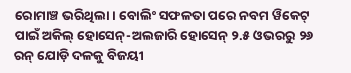ରୋମାଞ୍ଚ ଭରିଥିଲା। ବୋଲିଂ ସଫଳତା ପରେ ନବମ ୱିକେଟ୍ ପାଇଁ ଅକିଲ୍ ହୋସେନ୍-ଅଲଜାରି ହୋସେନ୍ ୨.୫ ଓଭରରୁ ୨୬ ରନ୍ ଯୋଡ଼ି ଦଳକୁ ବିଜୟୀ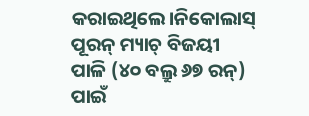କରାଇଥିଲେ।ନିକୋଲାସ୍ ପୂରନ୍ ମ୍ୟାଚ୍ ବିଜୟୀ ପାଳି (୪୦ ବଲ୍ରୁ ୬୭ ରନ୍) ପାଇଁ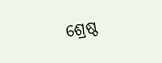ଶ୍ରେଷ୍ଠ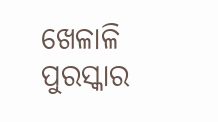ଖେଳାଳି ପୁରସ୍କାର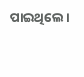ପାଇଥିଲେ।